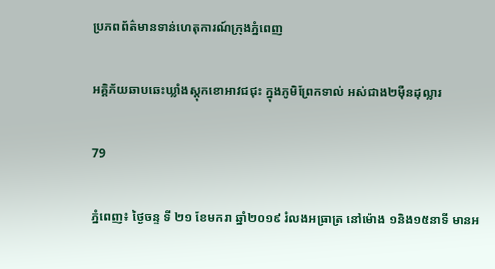ប្រភពព័ត៌មានទាន់ហេតុការណ៍ក្រុងភ្នំពេញ

អគ្គិភ័យឆាបឆេះឃ្លាំងស្តុកខោអាវជជុះ ក្នុងភូមិព្រែកទាល់ អស់ជាង២ម៉ឺនដុល្លារ

79

ភ្នំពេញ៖ ថ្ងៃចន្ទ ទី ២១ ខែមករា ឆ្នាំ២០១៩ រំលងអធ្រាត្រ នៅម៉ោង ១និង១៥នាទី មានអ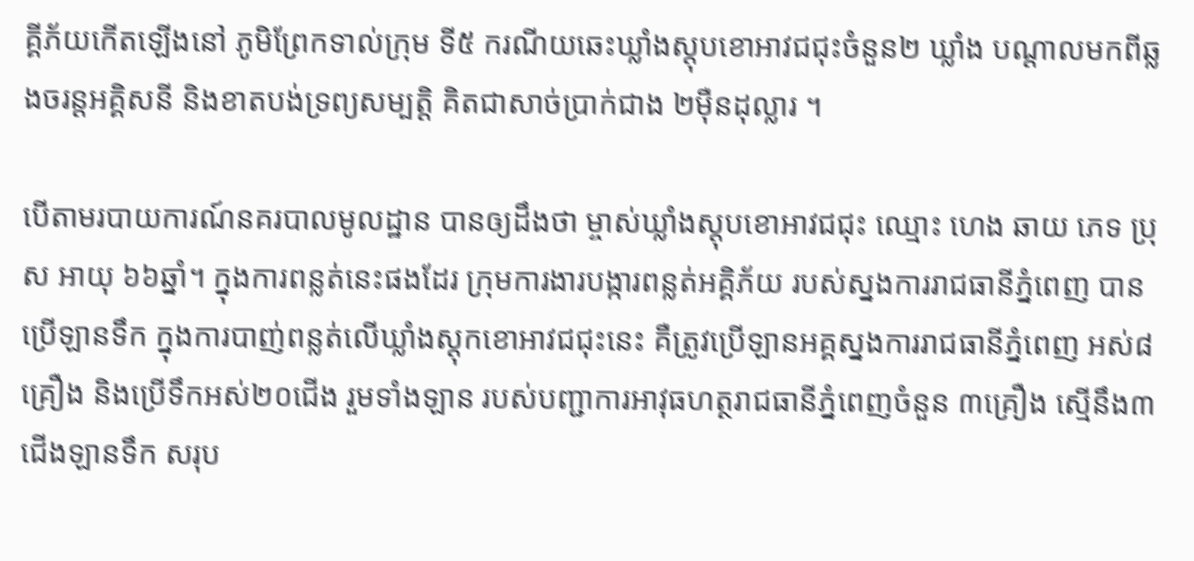គ្គីភ័យកើតឡើងនៅ ភូមិព្រែកទាល់ក្រុម ទី៥ ករណីយឆេះឃ្លាំងស្តុបខោអាវជជុះចំនួន២ ឃ្លាំង បណ្តាលមកពីឆ្លងចរន្តអគ្គិសនី និងខាតបង់ទ្រព្យសម្បត្តិ គិតជាសាច់ប្រាក់ជាង ២ម៉ឺនដុល្លារ ។

បើតាមរបាយការណ៍នគរបាលមូលដ្ឋាន បានឲ្យដឹងថា ម្ចាស់ឃ្លាំងស្តុបខោអាវជជុះ ឈ្មោះ ហេង ឆាយ ភេទ ប្រុស អាយុ ៦៦ឆ្នាំ។ ក្នុងការពន្លត់នេះផងដែរ ក្រុមការងារបង្ការពន្លត់អគ្គិភ័យ របស់ស្នងការរាជធានីភ្នំពេញ បានប្រើឡានទឹក ក្នុងការបាញ់ពន្លត់លើឃ្លាំងស្តុកខោអាវជជុះនេះ គឺត្រូវប្រើឡានអគ្គស្នងការរាជធានីភ្នំពេញ អស់៨គ្រឿង និងប្រើទឹកអស់២០ជើង រួមទាំងឡាន របស់បញ្ជាការអាវុធហត្ថរាជធានីភ្នំពេញចំនួន ៣គ្រឿង ស្មើនឹង៣ជើងឡានទឹក សរុប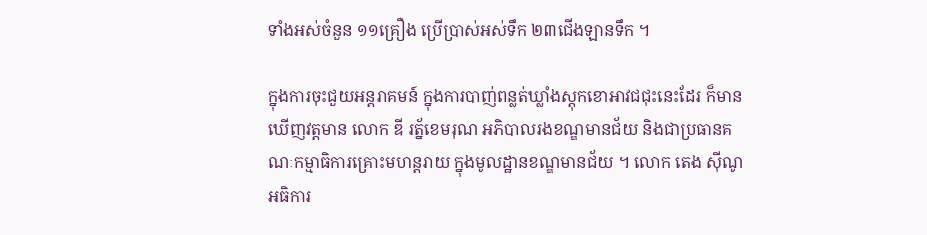ទាំងអស់ចំនួន ១១គ្រឿង ប្រើប្រាស់អស់ទឹក ២៣ជើងឡានទឹក ។

ក្នុងការចុះជួយអន្តរាគមន៍ ក្នុងការបាញ់ពន្លត់ឃ្លាំងស្តុកខោអាវជជុះនេះដែរ ក៏មានឃើញវត្តមាន លោក ឌី រត្ន័ខេមរុណ អភិបាលរងខណ្ឌមានជ័យ និងជាប្រធានគណៈកម្មាធិការគ្រោះមហន្តរាយ ក្នុងមូលដ្ឋានខណ្ឌមានជ័យ ។ លោក តេង ស៊ីណូ អធិការ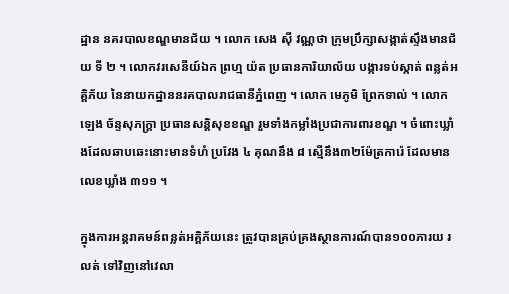ដ្ឋាន នគរបាលខណ្ឌមានជ័យ ។ លោក សេង ស៊ី វណ្ណថា ក្រុមប្រឹក្សាសង្កាត់ស្ទឹងមានជ័យ ទី ២ ។ លោកវរសេនីយ៍ឯក ព្រហ្ម យ៉ត ប្រធានការិយាល័យ បង្ការទប់ស្កាត់ ពន្លត់អគ្គិភ័យ នៃនាយកដ្ឋាននរគបាលរាជធានីភ្នំពេញ ។ លោក មេភូមិ ព្រែកទាល់ ។ លោក ឡេង ច័ន្ទសុភក្ត្រា ប្រធានសន្តិសុខខណ្ឌ រួមទាំងកម្លាំងប្រជាការពារខណ្ឌ ។ ចំពោះឃ្លាំងដែលឆាបឆេះនោះមានទំហំ ប្រវែង ៤ គុណនឹង ៨ ស្មើនឹង៣២ម៉ែត្រការ៉េ ដែលមានលេខឃ្លាំង ៣១១ ។

ក្នុងការអន្តរាគមន៍ពន្លត់អគ្គិភ័យនេះ ត្រូវបានគ្រប់គ្រងស្ថានការណ៍បាន១០០ភារយ រលត់ ទៅវិញនៅវេលា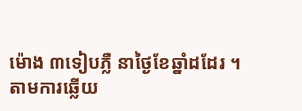ម៉ោង ៣ទៀបភ្លឺ នាថ្ងៃខែឆ្នាំដដែរ ។
តាមការឆ្លើយ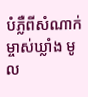បំភ្លឺពីសំណាក់ម្ចាស់ឃ្លាំង មូល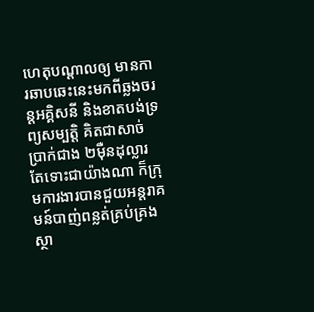ហេតុបណ្តាលឲ្យ មានការឆាបឆេះនេះមកពីឆ្លងចរន្តអគ្គិសនី និងខាតបង់ទ្រព្យសម្បត្តិ គិតជាសាច់ប្រាក់ជាង ២ម៉ឺនដុល្លារ តែទោះជាយ៉ាងណា ក៏ក្រុមការងារបានជួយអន្តរាគមន៍បាញ់ពន្លត់គ្រប់គ្រងស្ថា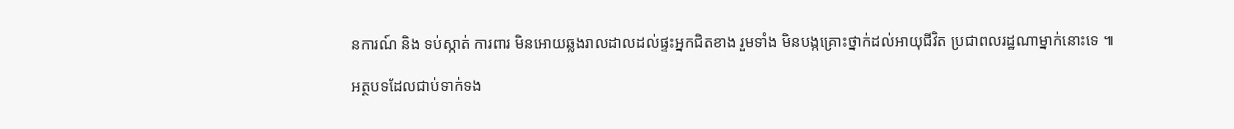នការណ៍ និង ទប់ស្កាត់ ការពារ មិនអោយឆ្លងរាលដាលដល់ផ្ទះអ្នកជិតខាង រួមទាំង មិនបង្កគ្រោះថ្នាក់ដល់អាយុជីវិត ប្រជាពលរដ្ឋណាម្នាក់នោះទេ ៕

អត្ថបទដែលជាប់ទាក់ទង